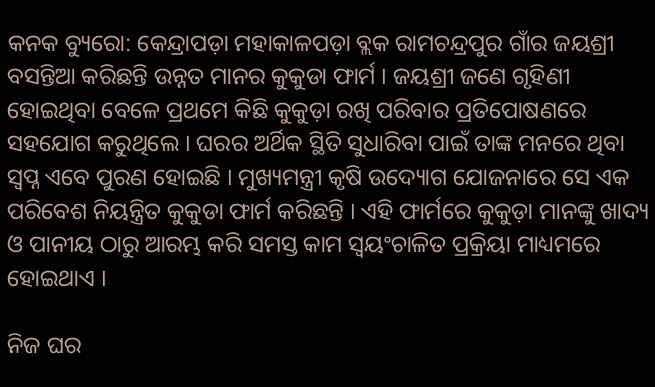କନକ ବ୍ୟୁରୋ: କେନ୍ଦ୍ରାପଡ଼ା ମହାକାଳପଡ଼ା ବ୍ଲକ ରାମଚନ୍ଦ୍ରପୁର ଗାଁର ଜୟଶ୍ରୀ ବସନ୍ତିଆ କରିଛନ୍ତି ଉନ୍ନତ ମାନର କୁକୁଡା ଫାର୍ମ । ଜୟଶ୍ରୀ ଜଣେ ଗୃହିଣୀ ହୋଇଥିବା ବେଳେ ପ୍ରଥମେ କିଛି କୁକୁଡ଼ା ରଖି ପରିବାର ପ୍ରତିପୋଷଣରେ ସହଯୋଗ କରୁଥିଲେ । ଘରର ଅର୍ଥିକ ସ୍ଥିତି ସୁଧାରିବା ପାଇଁ ତାଙ୍କ ମନରେ ଥିବା ସ୍ୱପ୍ନ ଏବେ ପୁରଣ ହୋଇଛି । ମୁଖ୍ୟମନ୍ତ୍ରୀ କୃଷି ଉଦ୍ୟୋଗ ଯୋଜନାରେ ସେ ଏକ ପରିବେଶ ନିୟନ୍ତ୍ରିତ କୁକୁଡା ଫାର୍ମ କରିଛନ୍ତି । ଏହି ଫାର୍ମରେ କୁକୁଡ଼ା ମାନଙ୍କୁ ଖାଦ୍ୟ ଓ ପାନୀୟ ଠାରୁ ଆରମ୍ଭ କରି ସମସ୍ତ କାମ ସ୍ୱୟଂଚାଳିତ ପ୍ରକ୍ରିୟା ମାଧ୍ୟମରେ ହୋଇଥାଏ ।

ନିଜ ଘର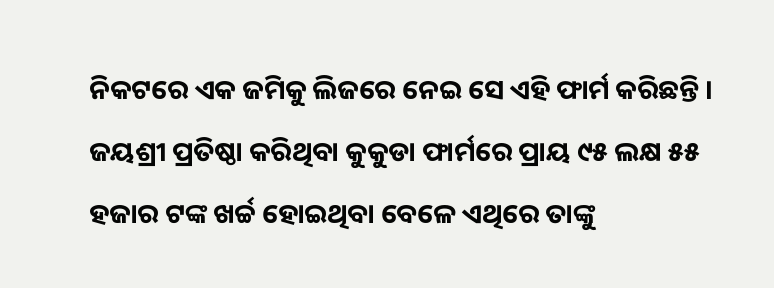ନିକଟରେ ଏକ ଜମିକୁ ଲିଜରେ ନେଇ ସେ ଏହି ଫାର୍ମ କରିଛନ୍ତି । ଜୟଶ୍ରୀ ପ୍ରତିଷ୍ଠା କରିଥିବା କୁକୁଡା ଫାର୍ମରେ ପ୍ରାୟ ୯୫ ଲକ୍ଷ ୫୫ ହଜାର ଟଙ୍କ ଖର୍ଚ୍ଚ ହୋଇଥିବା ବେଳେ ଏଥିରେ ତାଙ୍କୁ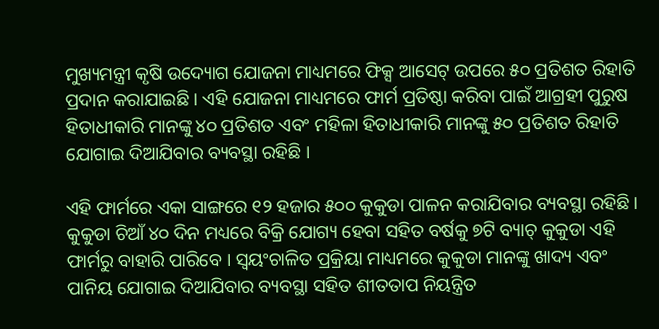ମୁଖ୍ୟମନ୍ତ୍ରୀ କୃଷି ଉଦ୍ୟୋଗ ଯୋଜନା ମାଧ୍ୟମରେ ଫିକ୍ସ ଆସେଟ୍ ଉପରେ ୫୦ ପ୍ରତିଶତ ରିହାତି ପ୍ରଦାନ କରାଯାଇଛି । ଏହି ଯୋଜନା ମାଧ୍ୟମରେ ଫାର୍ମ ପ୍ରତିଷ୍ଠା କରିବା ପାଇଁ ଆଗ୍ରହୀ ପୁରୁଷ ହିତାଧୀକାରି ମାନଙ୍କୁ ୪୦ ପ୍ରତିଶତ ଏବଂ ମହିଳା ହିତାଧୀକାରି ମାନଙ୍କୁ ୫୦ ପ୍ରତିଶତ ରିହାତି ଯୋଗାଇ ଦିଆଯିବାର ବ୍ୟବସ୍ଥା ରହିଛି ।

ଏହି ଫାର୍ମରେ ଏକା ସାଙ୍ଗରେ ୧୨ ହଜାର ୫୦୦ କୁକୁଡା ପାଳନ କରାଯିବାର ବ୍ୟବସ୍ଥା ରହିଛି । କୁକୁଡା ଚିଆଁ ୪୦ ଦିନ ମଧ୍ୟରେ ବିକ୍ରି ଯୋଗ୍ୟ ହେବା ସହିତ ବର୍ଷକୁ ୭ଟି ବ୍ୟାଚ୍ କୁକୁଡା ଏହି ଫାର୍ମରୁ ବାହାରି ପାରିବେ । ସ୍ୱୟଂଚାଳିତ ପ୍ରକ୍ରିୟା ମାଧ୍ୟମରେ କୁକୁଡା ମାନଙ୍କୁ ଖାଦ୍ୟ ଏବଂ ପାନିୟ ଯୋଗାଇ ଦିଆଯିବାର ବ୍ୟବସ୍ଥା ସହିତ ଶୀତତାପ ନିୟନ୍ତ୍ରିତ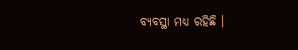ବ୍ୟବସ୍ଥା ମଧ୍ୟ ରହିଛି ।